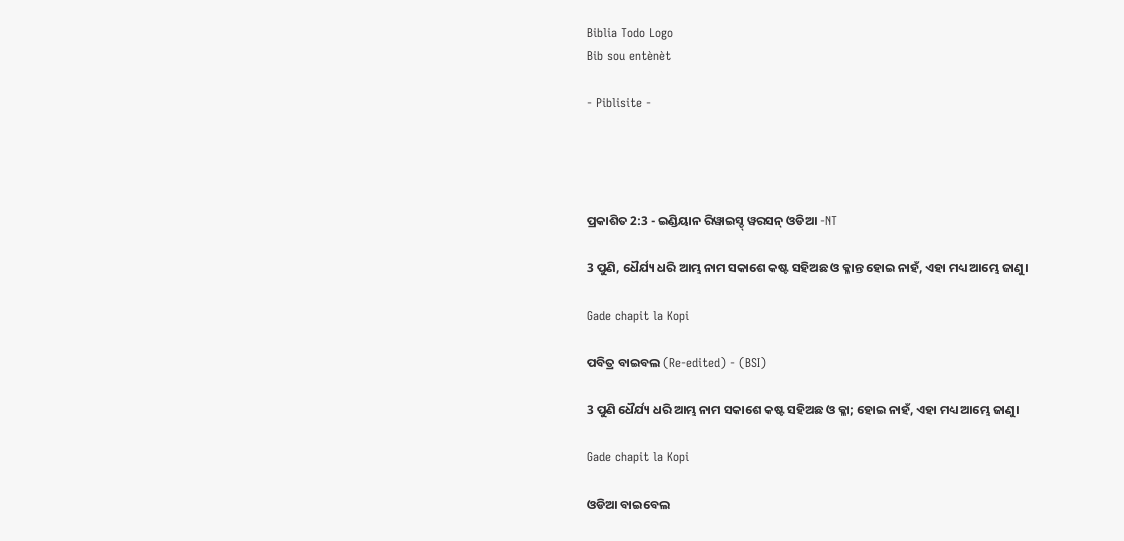Biblia Todo Logo
Bib sou entènèt

- Piblisite -




ପ୍ରକାଶିତ 2:3 - ଇଣ୍ଡିୟାନ ରିୱାଇସ୍ଡ୍ ୱରସନ୍ ଓଡିଆ -NT

3 ପୁଣି, ଧୈର୍ଯ୍ୟ ଧରି ଆମ୍ଭ ନାମ ସକାଶେ କଷ୍ଟ ସହିଅଛ ଓ କ୍ଳାନ୍ତ ହୋଇ ନାହଁ, ଏହା ମଧ୍ୟ ଆମ୍ଭେ ଜାଣୁ।

Gade chapit la Kopi

ପବିତ୍ର ବାଇବଲ (Re-edited) - (BSI)

3 ପୁଣି ଧୈର୍ଯ୍ୟ ଧରି ଆମ୍ଭ ନାମ ସକାଶେ କଷ୍ଟ ସହିଅଛ ଓ କ୍ଳା; ହୋଇ ନାହଁ, ଏହା ମଧ୍ୟ ଆମ୍ଭେ ଜାଣୁ।

Gade chapit la Kopi

ଓଡିଆ ବାଇବେଲ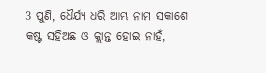3 ପୁଣି, ଧୈର୍ଯ୍ୟ ଧରି ଆମ୍ଭ ନାମ ସକାଶେ କଷ୍ଟ ସହିଅଛ ଓ କ୍ଲାନ୍ତ ହୋଇ ନାହଁ,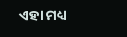ଏହା ମଧ୍ୟ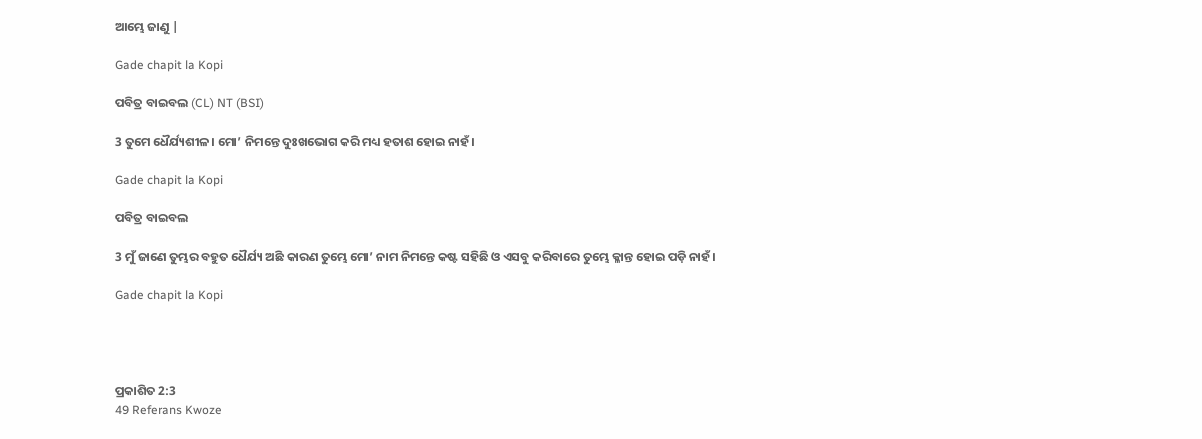ଆମ୍ଭେ ଜାଣୁ |

Gade chapit la Kopi

ପବିତ୍ର ବାଇବଲ (CL) NT (BSI)

3 ତୁମେ ଧୈର୍ଯ୍ୟଶୀଳ। ମୋ’ ନିମନ୍ତେ ଦୁଃଖଭୋଗ କରି ମଧ୍ୟ ହତାଶ ହୋଇ ନାହଁ।

Gade chapit la Kopi

ପବିତ୍ର ବାଇବଲ

3 ମୁଁ ଜାଣେ ତୁମ୍ଭର ବହୁତ ଧୈର୍ଯ୍ୟ ଅଛି କାରଣ ତୁମ୍ଭେ ମୋ’ ନାମ ନିମନ୍ତେ କଷ୍ଟ ସହିଛି ଓ ଏସବୁ କରିବାରେ ତୁମ୍ଭେ କ୍ଳାନ୍ତ ହୋଇ ପଡ଼ି ନାହଁ।

Gade chapit la Kopi




ପ୍ରକାଶିତ 2:3
49 Referans Kwoze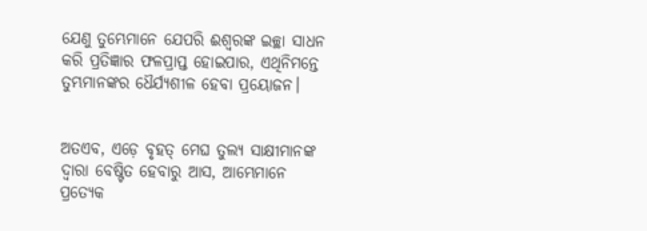ଯେଣୁ ତୁମ୍ଭେମାନେ ଯେପରି ଈଶ୍ବରଙ୍କ ଇଚ୍ଛା ସାଧନ କରି ପ୍ରତିଜ୍ଞାର ଫଳପ୍ରାପ୍ତ ହୋଇପାର, ଏଥିନିମନ୍ତେ ତୁମ୍ଭମାନଙ୍କର ଧୈର୍ଯ୍ୟଶୀଳ ହେବା ପ୍ରୟୋଜନ।


ଅତଏବ, ଏଡ଼େ ବୃହତ୍ ମେଘ ତୁଲ୍ୟ ସାକ୍ଷୀମାନଙ୍କ ଦ୍ୱାରା ବେଷ୍ଟିତ ହେବାରୁ ଆସ, ଆମ୍ଭେମାନେ ପ୍ରତ୍ୟେକ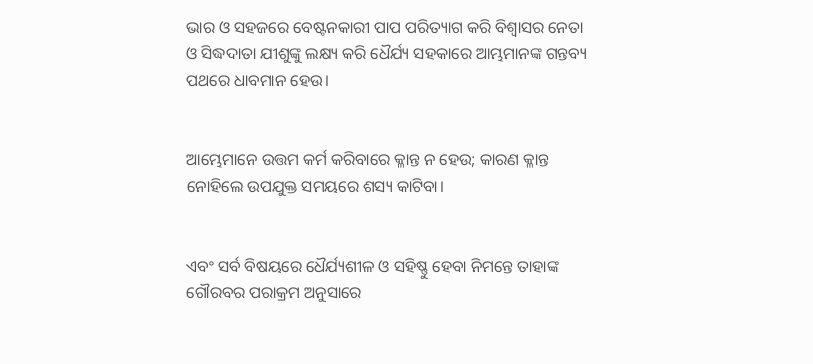ଭାର ଓ ସହଜରେ ବେଷ୍ଟନକାରୀ ପାପ ପରିତ୍ୟାଗ କରି ବିଶ୍ୱାସର ନେତା ଓ ସିଦ୍ଧଦାତା ଯୀଶୁଙ୍କୁ ଲକ୍ଷ୍ୟ କରି ଧୈର୍ଯ୍ୟ ସହକାରେ ଆମ୍ଭମାନଙ୍କ ଗନ୍ତବ୍ୟ ପଥରେ ଧାବମାନ ହେଉ।


ଆମ୍ଭେମାନେ ଉତ୍ତମ କର୍ମ କରିବାରେ କ୍ଳାନ୍ତ ନ ହେଉ; କାରଣ କ୍ଳାନ୍ତ ନୋହିଲେ ଉପଯୁକ୍ତ ସମୟରେ ଶସ୍ୟ କାଟିବା।


ଏବଂ ସର୍ବ ବିଷୟରେ ଧୈର୍ଯ୍ୟଶୀଳ ଓ ସହିଷ୍ଣୁ ହେବା ନିମନ୍ତେ ତାହାଙ୍କ ଗୌରବର ପରାକ୍ରମ ଅନୁସାରେ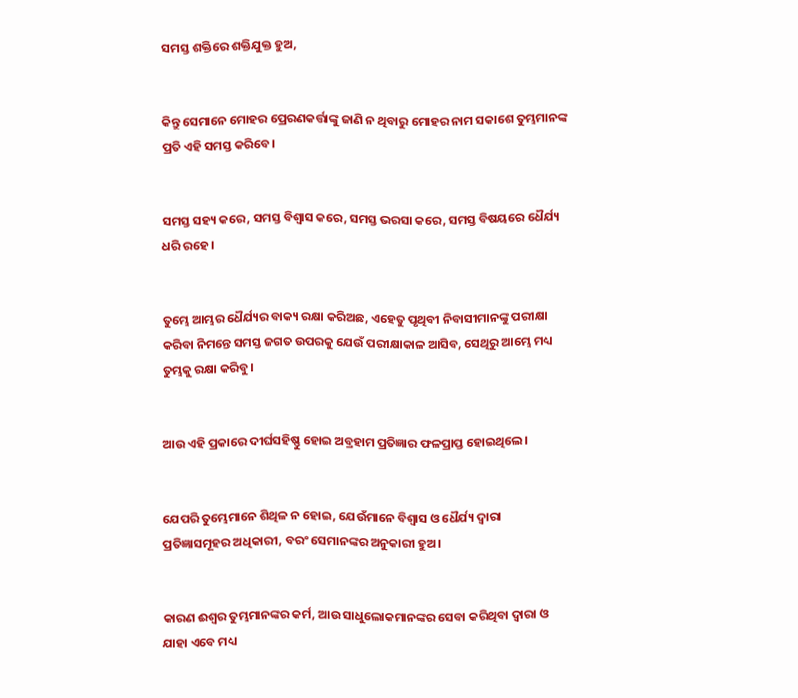ସମସ୍ତ ଶକ୍ତିରେ ଶକ୍ତିଯୁକ୍ତ ହୁଅ,


କିନ୍ତୁ ସେମାନେ ମୋହର ପ୍ରେରଣକର୍ତ୍ତାଙ୍କୁ ଜାଣି ନ ଥିବାରୁ ମୋହର ନାମ ସକାଶେ ତୁମ୍ଭମାନଙ୍କ ପ୍ରତି ଏହି ସମସ୍ତ କରିବେ।


ସମସ୍ତ ସହ୍ୟ କରେ, ସମସ୍ତ ବିଶ୍ୱାସ କରେ, ସମସ୍ତ ଭରସା କରେ, ସମସ୍ତ ବିଷୟରେ ଧୈର୍ଯ୍ୟ ଧରି ରହେ।


ତୁମ୍ଭେ ଆମ୍ଭର ଧୈର୍ଯ୍ୟର ବାକ୍ୟ ରକ୍ଷା କରିଅଛ, ଏହେତୁ ପୃଥିବୀ ନିବାସୀମାନଙ୍କୁ ପରୀକ୍ଷା କରିବା ନିମନ୍ତେ ସମସ୍ତ ଜଗତ ଉପରକୁ ଯେଉଁ ପରୀକ୍ଷାକାଳ ଆସିବ, ସେଥିରୁ ଆମ୍ଭେ ମଧ୍ୟ ତୁମ୍ଭକୁ ରକ୍ଷା କରିବୁ।


ଆଉ ଏହି ପ୍ରକାରେ ଦୀର୍ଘସହିଷ୍ଣୁ ହୋଇ ଅବ୍ରହାମ ପ୍ରତିଜ୍ଞାର ଫଳପ୍ରାପ୍ତ ହୋଇଥିଲେ।


ଯେପରି ତୁମ୍ଭେମାନେ ଶିଥିଳ ନ ହୋଇ, ଯେଉଁମାନେ ବିଶ୍ୱାସ ଓ ଧୈର୍ଯ୍ୟ ଦ୍ୱାରା ପ୍ରତିଜ୍ଞାସମୂହର ଅଧିକାରୀ, ବରଂ ସେମାନଙ୍କର ଅନୁକାରୀ ହୁଅ।


କାରଣ ଈଶ୍ବର ତୁମ୍ଭମାନଙ୍କର କର୍ମ, ଆଉ ସାଧୁଲୋକମାନଙ୍କର ସେବା କରିଥିବା ଦ୍ୱାରା ଓ ଯାହା ଏବେ ମଧ୍ୟ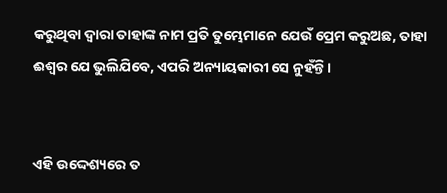କରୁଥିବା ଦ୍ୱାରା ତାହାଙ୍କ ନାମ ପ୍ରତି ତୁମ୍ଭେମାନେ ଯେଉଁ ପ୍ରେମ କରୁଅଛ, ତାହା ଈଶ୍ବର ଯେ ଭୁଲିଯିବେ, ଏପରି ଅନ୍ୟାୟକାରୀ ସେ ନୁହଁନ୍ତି।


ଏହି ଉଦ୍ଦେଶ୍ୟରେ ତ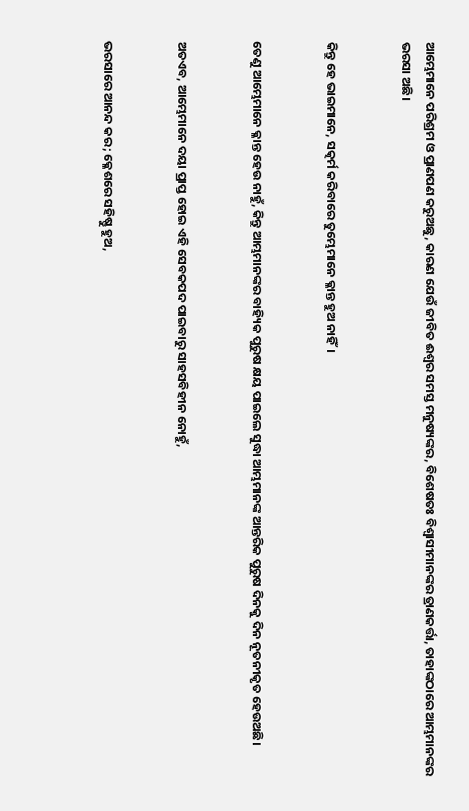ଆମ୍ଭେମାନେ ପରିଶ୍ରମ ଓ ପ୍ରାଣପଣ କରୁଅଛୁ, କାରଣ ଯେଉଁ ଜୀବିତ ଈଶ୍ବର ସମସ୍ତ ମନୁଷ୍ୟଙ୍କର, ବିଶେଷତଃ ବିଶ୍ଵାସୀମାନଙ୍କର ତ୍ରାଣକର୍ତ୍ତା, ତାହାଙ୍କଠାରେ ଆମ୍ଭମାନଙ୍କର ଭରସା ଅଛି।


କିନ୍ତୁ ହେ ଭାଇମାନେ, ସତ୍କର୍ମ କରିବାରେ ତୁମ୍ଭେମାନେ କ୍ଳାନ୍ତ ହୁଅ ନାହିଁ।


ତେଣୁ ଆମ୍ଭେମାନେ କ୍ଳାନ୍ତ ହେଉ ନାହୁଁ, କିନ୍ତୁ ଆମ୍ଭମାନଙ୍କର ବାହ୍ୟିକ ପୁରୁଷ କ୍ଷୟ ପାଇଲେ ସୁଦ୍ଧା ଆମ୍ଭମାନଙ୍କ ଆନ୍ତରିକ ପୁରୁଷ ଦିନକୁ ଦିନ ନୂତନୀକୃତ ହେଉଅଛି।


ଅତଏବ, ଆମ୍ଭେମାନେ ଦୟା ପ୍ରାପ୍ତ ହୋଇ ଏହି ସେବକପଦ ପାଇବାରୁ ସାହସବିହୀନ ନୋହୁଁ,


ଭରସାରେ ଆନନ୍ଦ କର; କ୍ଳେଶରେ ସହିଷ୍ଣୁ ହୁଅ,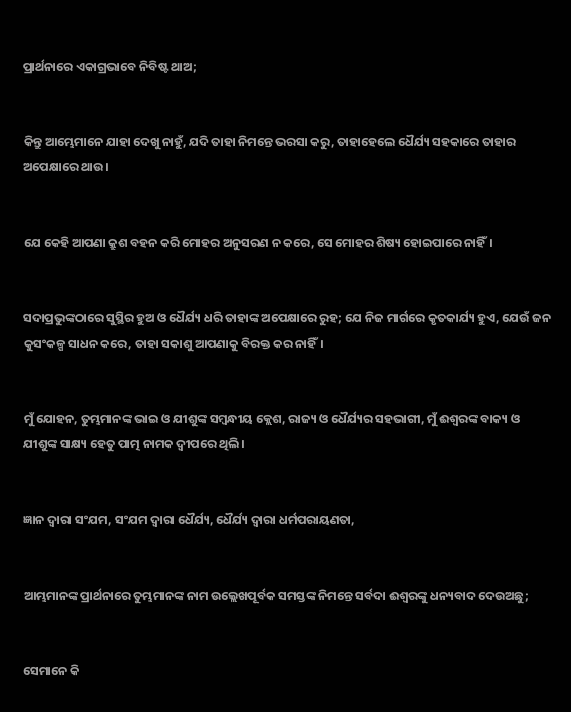ପ୍ରାର୍ଥନାରେ ଏକାଗ୍ରଭାବେ ନିବିଷ୍ଟ ଥାଅ;


କିନ୍ତୁ ଆମ୍ଭେମାନେ ଯାହା ଦେଖୁ ନାହୁଁ, ଯଦି ତାହା ନିମନ୍ତେ ଭରସା କରୁ, ତାହାହେଲେ ଧୈର୍ଯ୍ୟ ସହକାରେ ତାହାର ଅପେକ୍ଷାରେ ଥାଉ।


ଯେ କେହି ଆପଣା କ୍ରୁଶ ବହନ କରି ମୋହର ଅନୁସରଣ ନ କରେ, ସେ ମୋହର ଶିଷ୍ୟ ହୋଇପାରେ ନାହିଁ।


ସଦାପ୍ରଭୁଙ୍କଠାରେ ସୁସ୍ଥିର ହୁଅ ଓ ଧୈର୍ଯ୍ୟ ଧରି ତାହାଙ୍କ ଅପେକ୍ଷାରେ ରୁହ; ଯେ ନିଜ ମାର୍ଗରେ କୃତକାର୍ଯ୍ୟ ହୁଏ, ଯେଉଁ ଜନ କୁସଂକଳ୍ପ ସାଧନ କରେ, ତାହା ସକାଶୁ ଆପଣାକୁ ବିରକ୍ତ କର ନାହିଁ।


ମୁଁ ଯୋହନ, ତୁମ୍ଭମାନଙ୍କ ଭାଇ ଓ ଯୀଶୁଙ୍କ ସମ୍ବନ୍ଧୀୟ କ୍ଲେଶ, ରାଜ୍ୟ ଓ ଧୈର୍ଯ୍ୟର ସହଭାଗୀ, ମୁଁ ଈଶ୍ବରଙ୍କ ବାକ୍ୟ ଓ ଯୀଶୁଙ୍କ ସାକ୍ଷ୍ୟ ହେତୁ ପାତ୍ମ ନାମକ ଦ୍ୱୀପରେ ଥିଲି।


ଜ୍ଞାନ ଦ୍ୱାରା ସଂଯମ, ସଂଯମ ଦ୍ୱାରା ଧୈର୍ଯ୍ୟ, ଧୈର୍ଯ୍ୟ ଦ୍ୱାରା ଧର୍ମପରାୟଣତା,


ଆମ୍ଭମାନଙ୍କ ପ୍ରାର୍ଥନାରେ ତୁମ୍ଭମାନଙ୍କ ନାମ ଉଲ୍ଲେଖପୂର୍ବକ ସମସ୍ତଙ୍କ ନିମନ୍ତେ ସର୍ବଦା ଈଶ୍ବରଙ୍କୁ ଧନ୍ୟବାଦ ଦେଉଅଛୁ;


ସେମାନେ କି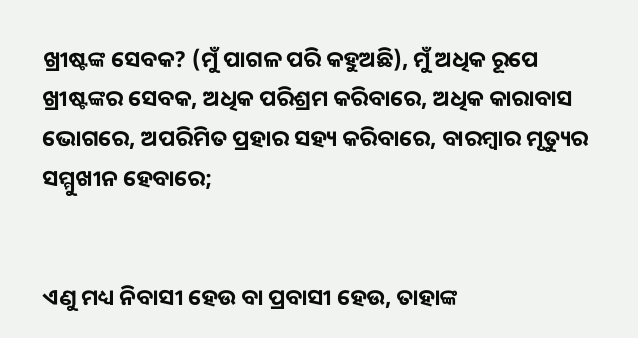ଖ୍ରୀଷ୍ଟଙ୍କ ସେବକ? (ମୁଁ ପାଗଳ ପରି କହୁଅଛି), ମୁଁ ଅଧିକ ରୂପେ ଖ୍ରୀଷ୍ଟଙ୍କର ସେବକ, ଅଧିକ ପରିଶ୍ରମ କରିବାରେ, ଅଧିକ କାରାବାସ ଭୋଗରେ, ଅପରିମିତ ପ୍ରହାର ସହ୍ୟ କରିବାରେ, ବାରମ୍ବାର ମୃତ୍ୟୁର ସମ୍ମୁଖୀନ ହେବାରେ;


ଏଣୁ ମଧ୍ୟ ନିବାସୀ ହେଉ ବା ପ୍ରବାସୀ ହେଉ, ତାହାଙ୍କ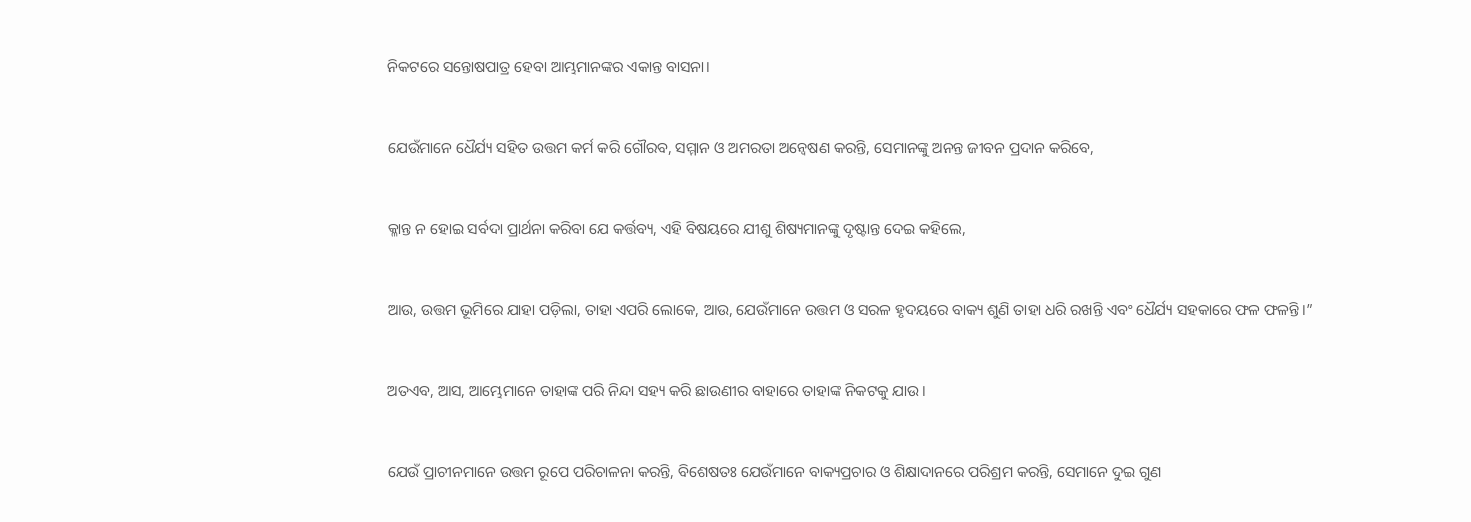ନିକଟରେ ସନ୍ତୋଷପାତ୍ର ହେବା ଆମ୍ଭମାନଙ୍କର ଏକାନ୍ତ ବାସନା।


ଯେଉଁମାନେ ଧୈର୍ଯ୍ୟ ସହିତ ଉତ୍ତମ କର୍ମ କରି ଗୌରବ, ସମ୍ମାନ ଓ ଅମରତା ଅନ୍ୱେଷଣ କରନ୍ତି, ସେମାନଙ୍କୁ ଅନନ୍ତ ଜୀବନ ପ୍ରଦାନ କରିବେ,


କ୍ଳାନ୍ତ ନ ହୋଇ ସର୍ବଦା ପ୍ରାର୍ଥନା କରିବା ଯେ କର୍ତ୍ତବ୍ୟ, ଏହି ବିଷୟରେ ଯୀଶୁ ଶିଷ୍ୟମାନଙ୍କୁ ଦୃଷ୍ଟାନ୍ତ ଦେଇ କହିଲେ,


ଆଉ, ଉତ୍ତମ ଭୂମିରେ ଯାହା ପଡ଼ିଲା, ତାହା ଏପରି ଲୋକେ, ଆଉ, ଯେଉଁମାନେ ଉତ୍ତମ ଓ ସରଳ ହୃଦୟରେ ବାକ୍ୟ ଶୁଣି ତାହା ଧରି ରଖନ୍ତି ଏବଂ ଧୈର୍ଯ୍ୟ ସହକାରେ ଫଳ ଫଳନ୍ତି।”


ଅତଏବ, ଆସ, ଆମ୍ଭେମାନେ ତାହାଙ୍କ ପରି ନିନ୍ଦା ସହ୍ୟ କରି ଛାଉଣୀର ବାହାରେ ତାହାଙ୍କ ନିକଟକୁ ଯାଉ।


ଯେଉଁ ପ୍ରାଚୀନମାନେ ଉତ୍ତମ ରୂପେ ପରିଚାଳନା କରନ୍ତି, ବିଶେଷତଃ ଯେଉଁମାନେ ବାକ୍ୟପ୍ରଚାର ଓ ଶିକ୍ଷାଦାନରେ ପରିଶ୍ରମ କରନ୍ତି, ସେମାନେ ଦୁଇ ଗୁଣ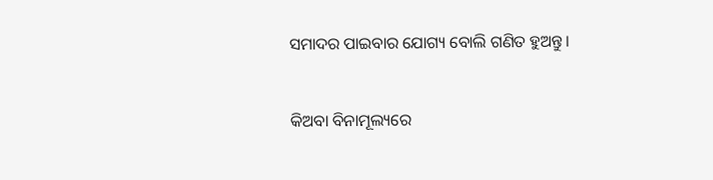ସମାଦର ପାଇବାର ଯୋଗ୍ୟ ବୋଲି ଗଣିତ ହୁଅନ୍ତୁ।


କିଅବା ବିନାମୂଲ୍ୟରେ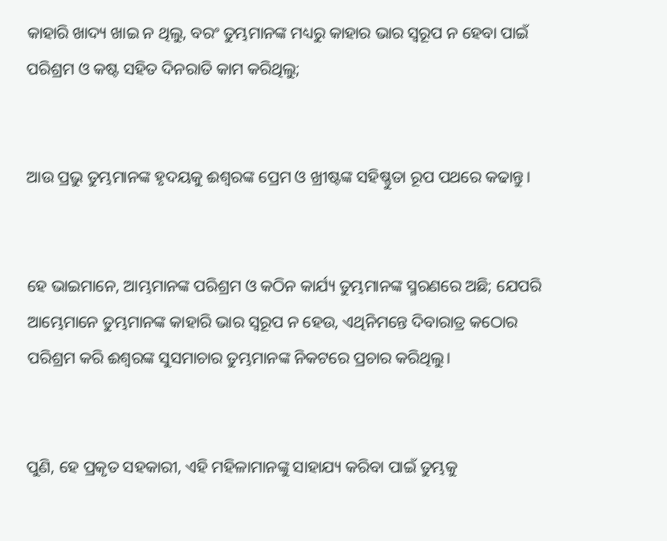କାହାରି ଖାଦ୍ୟ ଖାଇ ନ ଥିଲୁ, ବରଂ ତୁମ୍ଭମାନଙ୍କ ମଧ୍ୟରୁ କାହାର ଭାର ସ୍ୱରୂପ ନ ହେବା ପାଇଁ ପରିଶ୍ରମ ଓ କଷ୍ଟ ସହିତ ଦିନରାତି କାମ କରିଥିଲୁ;


ଆଉ ପ୍ରଭୁ ତୁମ୍ଭମାନଙ୍କ ହୃଦୟକୁ ଈଶ୍ବରଙ୍କ ପ୍ରେମ ଓ ଖ୍ରୀଷ୍ଟଙ୍କ ସହିଷ୍ଣୁତା ରୂପ ପଥରେ କଢାନ୍ତୁ।


ହେ ଭାଇମାନେ, ଆମ୍ଭମାନଙ୍କ ପରିଶ୍ରମ ଓ କଠିନ କାର୍ଯ୍ୟ ତୁମ୍ଭମାନଙ୍କ ସ୍ମରଣରେ ଅଛି; ଯେପରି ଆମ୍ଭେମାନେ ତୁମ୍ଭମାନଙ୍କ କାହାରି ଭାର ସ୍ୱରୂପ ନ ହେଉ, ଏଥିନିମନ୍ତେ ଦିବାରାତ୍ର କଠୋର ପରିଶ୍ରମ କରି ଈଶ୍ବରଙ୍କ ସୁସମାଚାର ତୁମ୍ଭମାନଙ୍କ ନିକଟରେ ପ୍ରଚାର କରିଥିଲୁ।


ପୁଣି, ହେ ପ୍ରକୃତ ସହକାରୀ, ଏହି ମହିଳାମାନଙ୍କୁ ସାହାଯ୍ୟ କରିବା ପାଇଁ ତୁମ୍ଭକୁ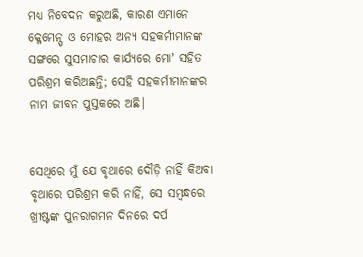ମଧ୍ୟ ନିବେଦନ କରୁଅଛି, କାରଣ ଏମାନେ କ୍ଳେମେନ୍ସ୍ ଓ ମୋହର ଅନ୍ୟ ସହକର୍ମୀମାନଙ୍କ ସଙ୍ଗରେ ସୁସମାଚାର କାର୍ଯ୍ୟରେ ମୋʼ ସହିତ ପରିଶ୍ରମ କରିଅଛନ୍ତି; ସେହି ସହକର୍ମୀମାନଙ୍କର ନାମ ଜୀବନ ପୁସ୍ତକରେ ଅଛି।


ସେଥିରେ ମୁଁ ଯେ ବୃଥାରେ ଦୌଡ଼ି ନାହିଁ କିଅବା ବୃଥାରେ ପରିଶ୍ରମ କରି ନାହିଁ, ସେ ସମ୍ବନ୍ଧରେ ଖ୍ରୀଷ୍ଟଙ୍କ ପୁନରାଗମନ ଦିନରେ ଦର୍ପ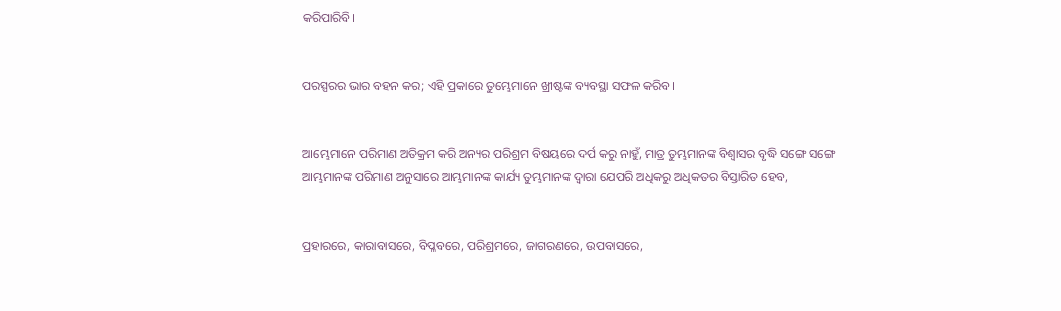କରିପାରିବି।


ପରସ୍ପରର ଭାର ବହନ କର; ଏହି ପ୍ରକାରେ ତୁମ୍ଭେମାନେ ଖ୍ରୀଷ୍ଟଙ୍କ ବ୍ୟବସ୍ଥା ସଫଳ କରିବ।


ଆମ୍ଭେମାନେ ପରିମାଣ ଅତିକ୍ରମ କରି ଅନ୍ୟର ପରିଶ୍ରମ ବିଷୟରେ ଦର୍ପ କରୁ ନାହୁଁ, ମାତ୍ର ତୁମ୍ଭମାନଙ୍କ ବିଶ୍ୱାସର ବୃଦ୍ଧି ସଙ୍ଗେ ସଙ୍ଗେ ଆମ୍ଭମାନଙ୍କ ପରିମାଣ ଅନୁସାରେ ଆମ୍ଭମାନଙ୍କ କାର୍ଯ୍ୟ ତୁମ୍ଭମାନଙ୍କ ଦ୍ୱାରା ଯେପରି ଅଧିକରୁ ଅଧିକତର ବିସ୍ତାରିତ ହେବ,


ପ୍ରହାରରେ, କାରାବାସରେ, ବିପ୍ଳବରେ, ପରିଶ୍ରମରେ, ଜାଗରଣରେ, ଉପବାସରେ,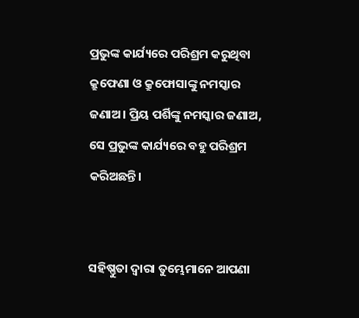ପ୍ରଭୁଙ୍କ କାର୍ଯ୍ୟରେ ପରିଶ୍ରମ କରୁଥିବା କ୍ରୁଫେଣା ଓ କ୍ରୁଫୋସାଙ୍କୁ ନମସ୍କାର ଜଣାଅ। ପ୍ରିୟ ପର୍ଶିଙ୍କୁ ନମସ୍କାର ଜଣାଅ, ସେ ପ୍ରଭୁଙ୍କ କାର୍ଯ୍ୟରେ ବହୁ ପରିଶ୍ରମ କରିଅଛନ୍ତି।


ସହିଷ୍ଣୁତା ଦ୍ୱାରା ତୁମ୍ଭେମାନେ ଆପଣା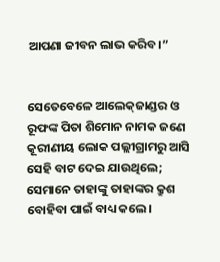ଆପଣା ଜୀବନ ଲାଭ କରିବ।”


ସେତେବେଳେ ଆଲେକ୍‌ଜାଣ୍ଡର ଓ ରୂଫଙ୍କ ପିତା ଶିମୋନ ନାମକ ଜଣେ କୂରୀଣୀୟ ଲୋକ ପଲ୍ଲୀଗ୍ରାମରୁ ଆସି ସେହି ବାଟ ଦେଇ ଯାଉଥିଲେ; ସେମାନେ ତାହାଙ୍କୁ ତାହାଙ୍କର କ୍ରୁଶ ବୋହିବା ପାଇଁ ବାଧ୍ୟ କଲେ।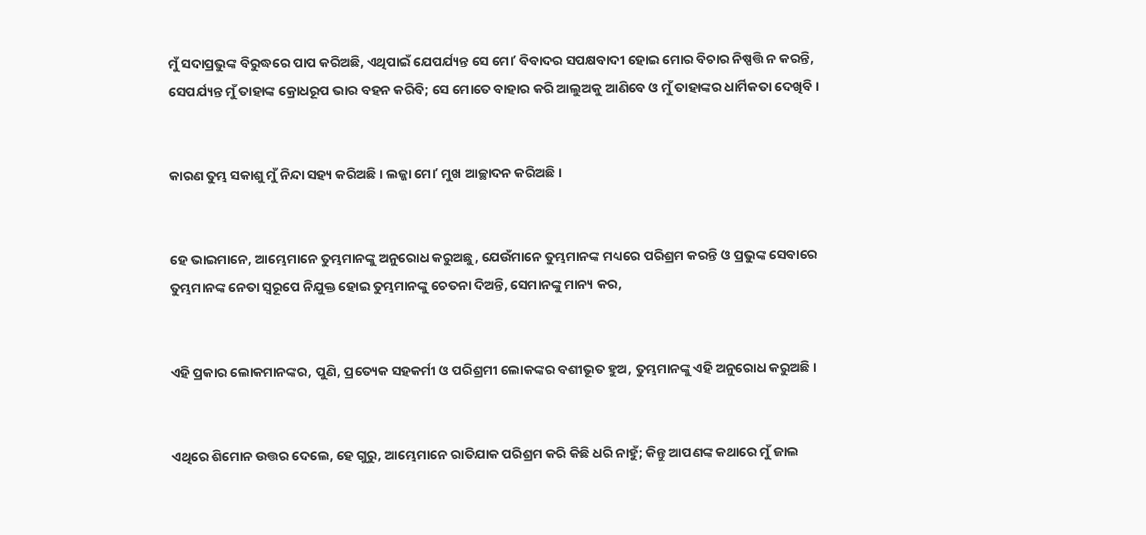ମୁଁ ସଦାପ୍ରଭୁଙ୍କ ବିରୁଦ୍ଧରେ ପାପ କରିଅଛି, ଏଥିପାଇଁ ଯେପର୍ଯ୍ୟନ୍ତ ସେ ମୋʼ ବିବାଦର ସପକ୍ଷବାଦୀ ହୋଇ ମୋର ବିଚାର ନିଷ୍ପତ୍ତି ନ କରନ୍ତି, ସେପର୍ଯ୍ୟନ୍ତ ମୁଁ ତାହାଙ୍କ କ୍ରୋଧରୂପ ଭାର ବହନ କରିବି; ସେ ମୋତେ ବାହାର କରି ଆଲୁଅକୁ ଆଣିବେ ଓ ମୁଁ ତାହାଙ୍କର ଧାର୍ମିକତା ଦେଖିବି।


କାରଣ ତୁମ୍ଭ ସକାଶୁ ମୁଁ ନିନ୍ଦା ସହ୍ୟ କରିଅଛି। ଲଜ୍ଜା ମୋʼ ମୁଖ ଆଚ୍ଛାଦନ କରିଅଛି।


ହେ ଭାଇମାନେ, ଆମ୍ଭେମାନେ ତୁମ୍ଭମାନଙ୍କୁ ଅନୁରୋଧ କରୁଅଛୁ, ଯେଉଁମାନେ ତୁମ୍ଭମାନଙ୍କ ମଧ୍ୟରେ ପରିଶ୍ରମ କରନ୍ତି ଓ ପ୍ରଭୁଙ୍କ ସେବାରେ ତୁମ୍ଭମାନଙ୍କ ନେତା ସ୍ୱରୂପେ ନିଯୁକ୍ତ ହୋଇ ତୁମ୍ଭମାନଙ୍କୁ ଚେତନା ଦିଅନ୍ତି, ସେମାନଙ୍କୁ ମାନ୍ୟ କର,


ଏହି ପ୍ରକାର ଲୋକମାନଙ୍କର, ପୁଣି, ପ୍ରତ୍ୟେକ ସହକର୍ମୀ ଓ ପରିଶ୍ରମୀ ଲୋକଙ୍କର ବଶୀଭୂତ ହୁଅ, ତୁମ୍ଭମାନଙ୍କୁ ଏହି ଅନୁରୋଧ କରୁଅଛି।


ଏଥିରେ ଶିମୋନ ଉତ୍ତର ଦେଲେ, ହେ ଗୁରୁ, ଆମ୍ଭେମାନେ ରାତିଯାକ ପରିଶ୍ରମ କରି କିଛି ଧରି ନାହୁଁ; କିନ୍ତୁ ଆପଣଙ୍କ କଥାରେ ମୁଁ ଜାଲ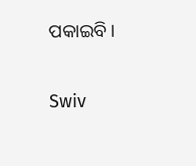ପକାଇବି।


Swiv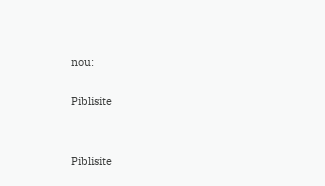nou:

Piblisite


Piblisite